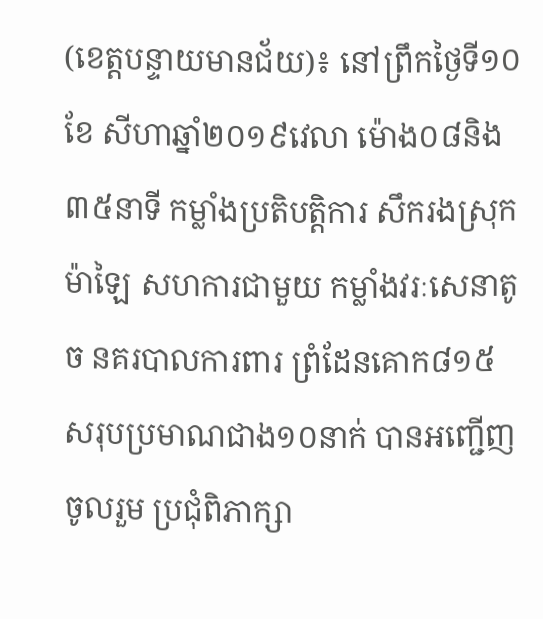(ខេត្តបន្ទាយមានជ័យ)៖ នៅព្រឹកថ្ងៃទី១០ខែ សីហាឆ្នាំ២០១៩វេលា ម៉ោង០៨និង៣៥នាទី កម្លាំងប្រតិបត្តិការ សឹករងស្រុកម៉ាឡៃ សហការជាមួយ កម្លាំងវរៈសេនាតូច នគរបាលការពារ ព្រំដែនគោក៨១៥ សរុបប្រមាណជាង១០នាក់ បានអញ្ជើញចូលរួម ប្រជុំពិភាក្សា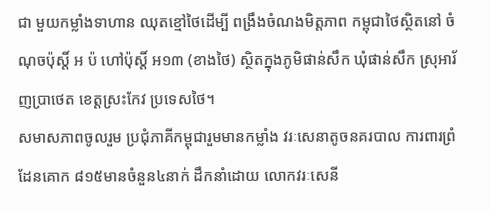ជា មួយកម្លាំងទាហាន ឈុតខ្មៅថៃដើម្បី ពង្រឹងចំណងមិត្តភាព កម្ពុជាថៃស្ថិតនៅ ចំណុចប៉ុស្តិ៍ អ ប៉ ហៅប៉ុស្តិ៍ អ១៣ (ខាងថៃ) ស្ថិតក្នុងភូមិផាន់សឹក ឃុំផាន់សឹក ស្រុអារ័ញប្រាថេត ខេត្តស្រះកែវ ប្រទេសថៃ។
សមាសភាពចូលរួម ប្រជុំភាគីកម្ពុជារួមមានកម្លាំង វរៈសេនាតូចនគរបាល ការពារព្រំដែនគោក ៨១៥មានចំនួន៤នាក់ ដឹកនាំដោយ លោកវរៈសេនី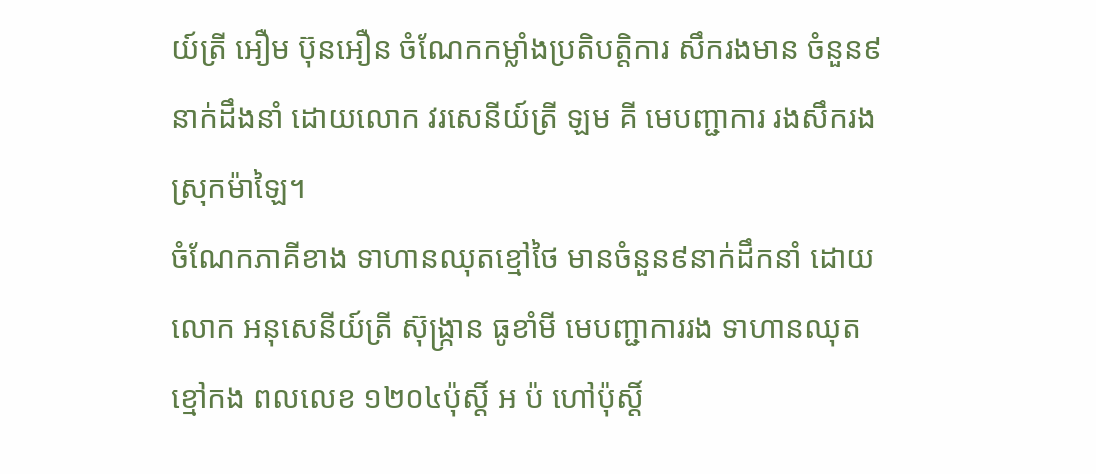យ៍ត្រី អឿម ប៊ុនអឿន ចំណែកកម្លាំងប្រតិបត្តិការ សឹករងមាន ចំនួន៩នាក់ដឹងនាំ ដោយលោក វរសេនីយ៍ត្រី ឡម គី មេបញ្ជាការ រងសឹករងស្រុកម៉ាឡៃ។
ចំណែកភាគីខាង ទាហានឈុតខ្មៅថៃ មានចំនួន៩នាក់ដឹកនាំ ដោយលោក អនុសេនីយ៍ត្រី ស៊ុង្ក្រាន ធូខាំមី មេបញ្ជាការរង ទាហានឈុតខ្មៅកង ពលលេខ ១២០៤ប៉ុស្តិ៍ អ ប៉ ហៅប៉ុស្តិ៍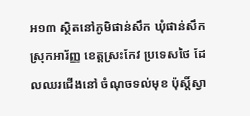អ១៣ ស្ថិតនៅភូមិផាន់សឹក ឃុំផាន់សឹក ស្រុកអារ័ញ្ញ ខេត្តស្រះកែវ ប្រទេសថៃ ដែលឈរជើងនៅ ចំណុចទល់មុខ ប៉ុស្តិ៍ស្វា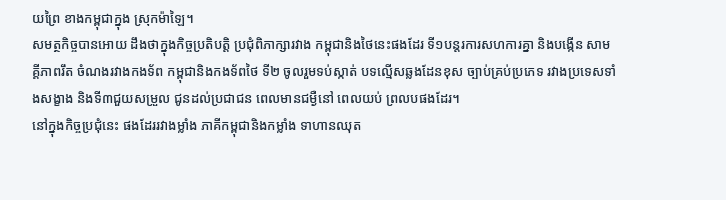យព្រៃ ខាងកម្ពុជាក្នុង ស្រុកម៉ាឡៃ។
សមត្ថកិច្ចបានអោយ ដឹងថាក្នុងកិច្ចប្រតិបត្តិ ប្រជុំពិភាក្សារវាង កម្ពុជានិងថៃនេះផងដែរ ទី១បន្តរការសហការគ្នា និងបង្កើន សាមគ្គីភាពរឹត ចំណងរវាងកងទ័ព កម្ពុជានិងកងទ័ពថៃ ទី២ ចូលរួមទប់ស្កាត់ បទល្មើសឆ្លងដែនខុស ច្បាប់គ្រប់ប្រភេទ រវាងប្រទេសទាំងសង្ខាង និងទី៣ជួយសម្រួល ជូនដល់ប្រជាជន ពេលមានជម្ងឺនៅ ពេលយប់ ព្រលបផងដែរ។
នៅក្នុងកិច្ចប្រជុំនេះ ផងដែររវាងម្លាំង ភាគីកម្ពុជានិងកម្លាំង ទាហានឈុត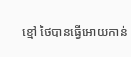ខ្មៅ ថៃបានធ្វើអោយកាន់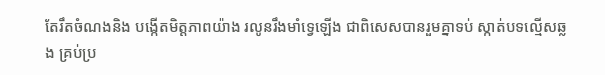តែរឹតចំណងនិង បង្កើតមិត្តភាពយ៉ាង រលូនរឹងមាំទ្វេឡើង ជាពិសេសបានរួមគ្នាទប់ ស្កាត់បទល្មើសឆ្លង គ្រប់ប្រ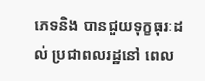ភេទនិង បានជួយទុក្ខធុរៈដល់ ប្រជាពលរដ្ឋនៅ ពេល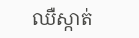ឈឺស្កាត់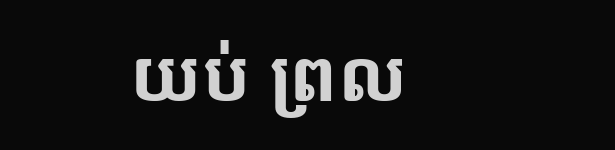យប់ ព្រល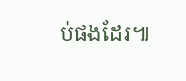ប់ផងដែរ៕